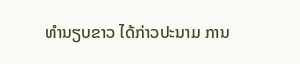ທຳນຽບຂາວ ໄດ້ກ່າວປະນາມ ການ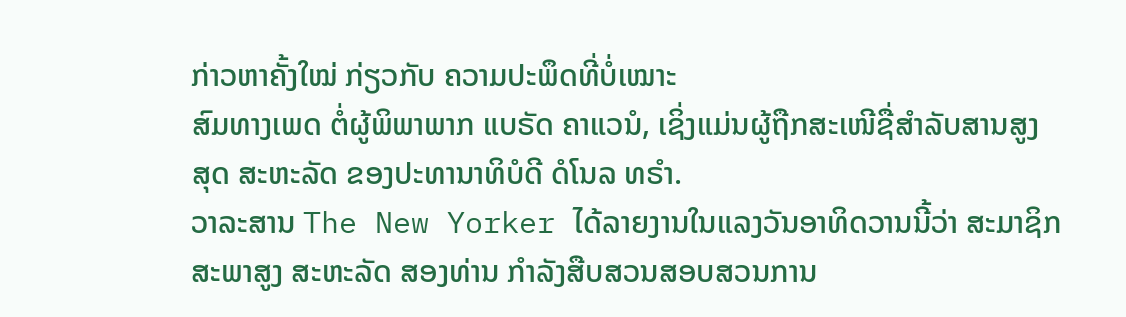ກ່າວຫາຄັ້ງໃໝ່ ກ່ຽວກັບ ຄວາມປະພຶດທີ່ບໍ່ເໝາະ
ສົມທາງເພດ ຕໍ່ຜູ້ພິພາພາກ ແບຣັດ ຄາແວນໍ, ເຊິ່ງແມ່ນຜູ້ຖືກສະເໜີຊື່ສຳລັບສານສູງ
ສຸດ ສະຫະລັດ ຂອງປະທານາທິບໍດີ ດໍໂນລ ທຣຳ.
ວາລະສານ The New Yorker ໄດ້ລາຍງານໃນແລງວັນອາທິດວານນີ້ວ່າ ສະມາຊິກ
ສະພາສູງ ສະຫະລັດ ສອງທ່ານ ກຳລັງສືບສວນສອບສວນການ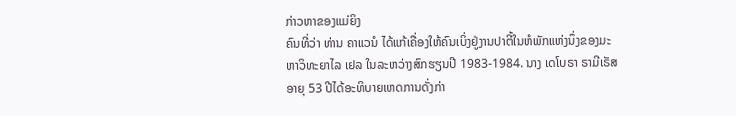ກ່າວຫາຂອງແມ່ຍິງ
ຄົນທີ່ວ່າ ທ່ານ ຄາແວນໍ ໄດ້ແກ້ເຄື່ອງໃຫ້ຄົນເບິ່ງຢູ່ງານປາຕີ້ໃນຫໍພັກແຫ່ງນຶ່ງຂອງມະ
ຫາວິທະຍາໄລ ເຢລ ໃນລະຫວ່າງສົກຮຽນປີ 1983-1984. ນາງ ເດໂບຣາ ຣາມີເຣັສ
ອາຍຸ 53 ປີໄດ້ອະທິບາຍເຫດການດັ່ງກ່າ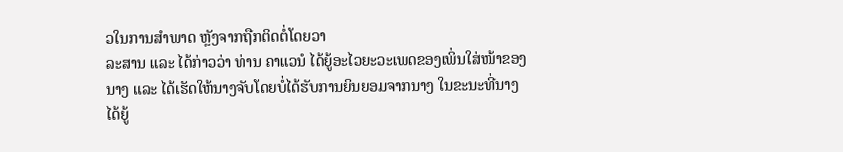ວໃນການສຳພາດ ຫຼັງຈາກຖືກຕິດຕໍ່ໂດຍວາ
ລະສານ ແລະ ໄດ້ກ່າວວ່າ ທ່ານ ຄາແວນໍ ໄດ້ຍູ້ອະໄວຍະວະເພດຂອງເພິ່ນໃສ່ໜ້າຂອງ
ນາງ ແລະ ໄດ້ເຮັດໃຫ້ນາງຈັບໂດຍບໍ່ໄດ້ຮັບການຍິນຍອມຈາກນາງ ໃນຂະນະທີ່ນາງ
ໄດ້ຍູ້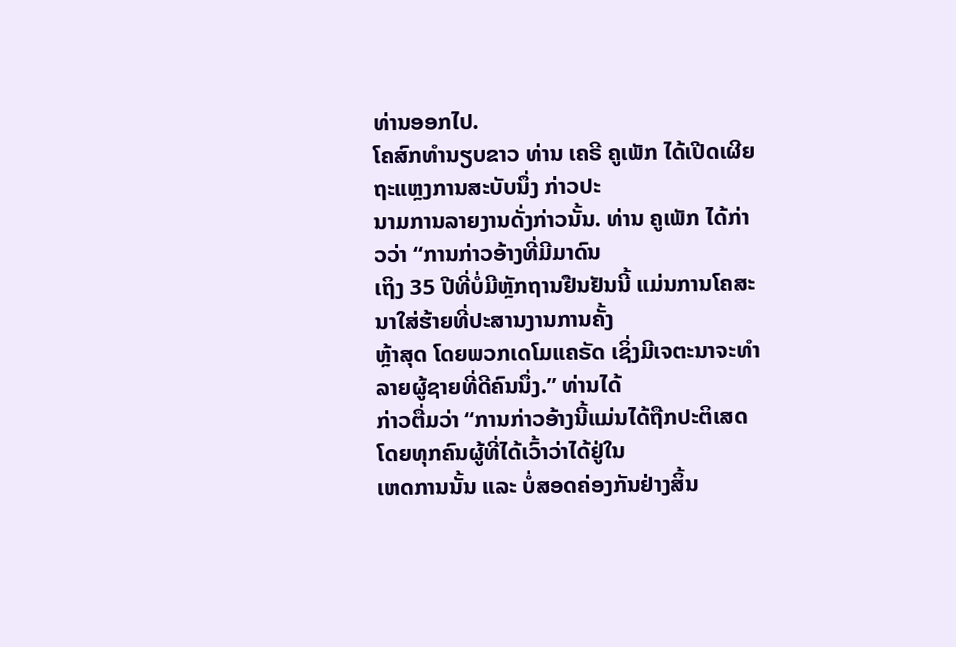ທ່ານອອກໄປ.
ໂຄສົກທຳນຽບຂາວ ທ່ານ ເຄຣີ ຄູເພັກ ໄດ້ເປີດເຜີຍຖະແຫຼງການສະບັບນຶ່ງ ກ່າວປະ
ນາມການລາຍງານດັ່ງກ່າວນັ້ນ. ທ່ານ ຄູເພັກ ໄດ້ກ່າວວ່າ “ການກ່າວອ້າງທີ່ມີມາດົນ
ເຖິງ 35 ປີທີ່ບໍ່ມີຫຼັກຖານຢືນຢັນນີ້ ແມ່ນການໂຄສະນາໃສ່ຮ້າຍທີ່ປະສານງານການຄັ້ງ
ຫຼ້າສຸດ ໂດຍພວກເດໂມແຄຣັດ ເຊິ່ງມີເຈຕະນາຈະທຳລາຍຜູ້ຊາຍທີ່ດີຄົນນຶ່ງ.” ທ່ານໄດ້
ກ່າວຕື່ມວ່າ “ການກ່າວອ້າງນີ້ແມ່ນໄດ້ຖືກປະຕິເສດໂດຍທຸກຄົນຜູ້ທີ່ໄດ້ເວົ້າວ່າໄດ້ຢູ່ໃນ
ເຫດການນັ້ນ ແລະ ບໍ່ສອດຄ່ອງກັນຢ່າງສິ້ນ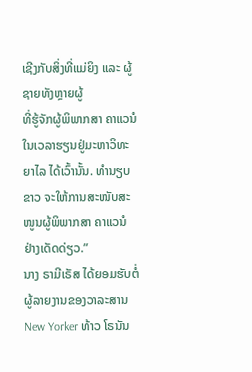ເຊີງກັບສິ່ງທີ່ແມ່ຍິງ ແລະ ຜູ້ຊາຍທັງຫຼາຍຜູ້
ທີ່ຮູ້ຈັກຜູ້ພິພາກສາ ຄາແວນໍ ໃນເວລາຮຽນຢູ່ມະຫາວິທະຍາໄລ ໄດ້ເວົ້ານັ້ນ. ທຳນຽບ
ຂາວ ຈະໃຫ້ການສະໜັບສະໜູນຜູ້ພິພາກສາ ຄາແວນໍ ຢ່າງເດັດດ່ຽວ.”
ນາງ ຣາມີເຣັສ ໄດ້ຍອມຮັບຕໍ່ຜູ້ລາຍງານຂອງວາລະສານ New Yorker ທ້າວ ໂຣນັນ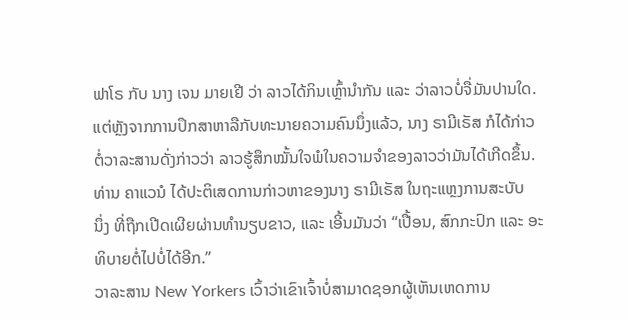ຟາໂຣ ກັບ ນາງ ເຈນ ມາຍເຢີ ວ່າ ລາວໄດ້ກິນເຫຼົ້ານຳກັນ ແລະ ວ່າລາວບໍ່ຈື່ມັນປານໃດ.
ແຕ່ຫຼັງຈາກການປຶກສາຫາລືກັບທະນາຍຄວາມຄົນນຶ່ງແລ້ວ, ນາງ ຣາມີເຣັສ ກໍໄດ້ກ່າວ
ຕໍ່ວາລະສານດັ່ງກ່າວວ່າ ລາວຮູ້ສຶກໝັ້ນໃຈພໍໃນຄວາມຈຳຂອງລາວວ່າມັນໄດ້ເກີດຂຶ້ນ.
ທ່ານ ຄາແວນໍ ໄດ້ປະຕິເສດການກ່າວຫາຂອງນາງ ຣາມີເຣັສ ໃນຖະແຫຼງການສະບັບ
ນຶ່ງ ທີ່ຖືກເປີດເຜີຍຜ່ານທຳນຽບຂາວ, ແລະ ເອີ້ນມັນວ່າ “ເປື້ອນ, ສົກກະປົກ ແລະ ອະ
ທິບາຍຕໍ່ໄປບໍ່ໄດ້ອີກ.”
ວາລະສານ New Yorkers ເວົ້າວ່າເຂົາເຈົ້າບໍ່ສາມາດຊອກຜູ້ເຫັນເຫດການ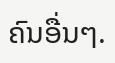ຄົນອື່ນໆ.